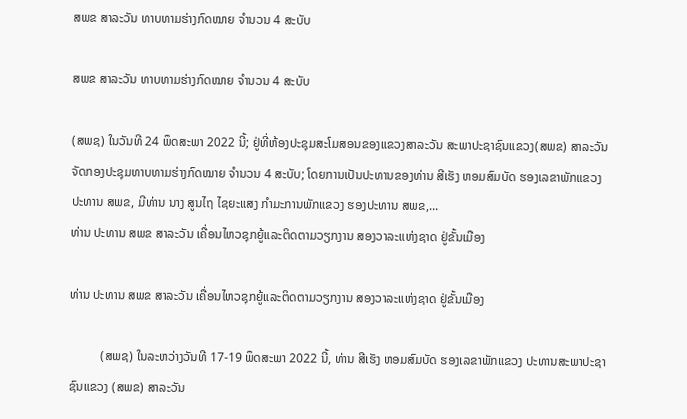ສພຂ ສາລະວັນ ທາບທາມຮ່າງກົດໝາຍ ຈຳນວນ 4 ສະບັບ

ສພຂ ສາລະວັນ ທາບທາມຮ່າງກົດໝາຍ ຈຳນວນ 4 ສະບັບ

(ສພຊ) ໃນວັນທີ 24 ພຶດສະພາ 2022 ນີ້; ຢູ່ທີ່ຫ້ອງປະຊຸມສະໂມສອນຂອງແຂວງສາລະວັນ ສະພາປະຊາຊົນແຂວງ(ສພຂ) ສາລະວັນ ຈັດກອງປະຊຸມທາບທາມຮ່າງກົດໝາຍ ຈຳນວນ 4 ສະບັບ; ໂດຍການເປັນປະທານຂອງທ່ານ ສີເຮັງ ຫອມສົມບັດ ຮອງເລຂາພັກແຂວງ ປະທານ ສພຂ, ມີທ່ານ ນາງ ສູນໄຖ ໄຊຍະແສງ ກຳມະການພັກແຂວງ ຮອງປະທານ ສພຂ,...
ທ່ານ ປະທານ ສພຂ ສາລະວັນ ເຄື່ອນໄຫວຊຸກຍູ້ແລະຕິດຕາມວຽກງານ ສອງວາລະແຫ່ງຊາດ ຢູ່ຂັ້ນເມືອງ

ທ່ານ ປະທານ ສພຂ ສາລະວັນ ເຄື່ອນໄຫວຊຸກຍູ້ແລະຕິດຕາມວຽກງານ ສອງວາລະແຫ່ງຊາດ ຢູ່ຂັ້ນເມືອງ

          (ສພຊ) ໃນລະຫວ່າງວັນທີ 17-19 ພຶດສະພາ 2022 ນີ້, ທ່ານ ສີເຮັງ ຫອມສົມບັດ ຮອງເລຂາພັກແຂວງ ປະທານສະພາປະຊາຊົນແຂວງ (ສພຂ) ສາລະວັນ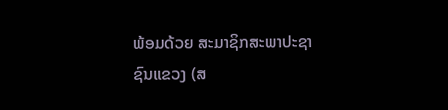ພ້ອມດ້ວຍ ສະມາຊິກສະພາປະຊາຊົນແຂວງ (ສ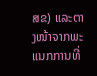ສຂ) ແລະຕາງໜ້າຈາກພະແນກການທີ່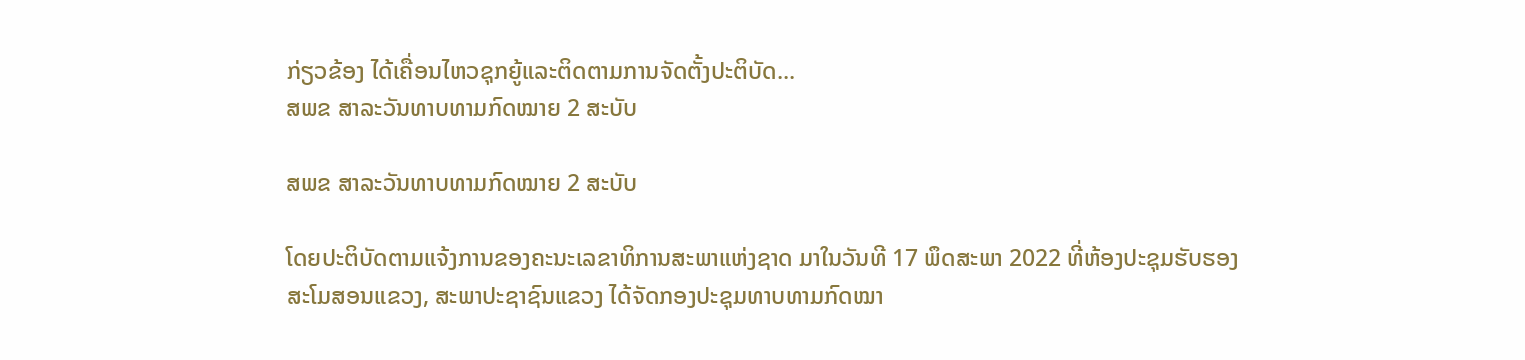ກ່ຽວຂ້ອງ ໄດ້ເຄື່ອນໄຫວຊຸກຍູ້ແລະຕິດຕາມການຈັດຕັ້ງປະຕິບັດ...
ສພຂ ສາລະວັນທາບທາມກົດໝາຍ 2 ສະບັບ

ສພຂ ສາລະວັນທາບທາມກົດໝາຍ 2 ສະບັບ

ໂດຍປະຕິບັດຕາມແຈ້ງການຂອງຄະນະເລຂາທິການສະພາແຫ່ງຊາດ ມາໃນວັນທີ 17 ພຶດສະພາ 2022 ທີ່ຫ້ອງປະຊຸມຮັບຮອງສະໂມສອນແຂວງ, ສະພາປະຊາຊົນແຂວງ ໄດ້ຈັດກອງປະຊຸມທາບທາມກົດໝາ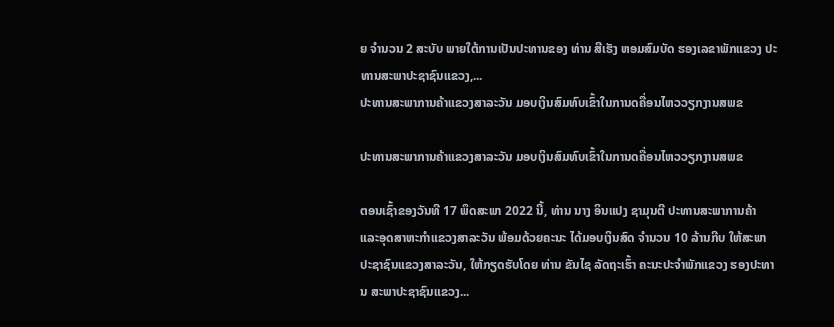ຍ ຈໍານວນ 2 ສະບັບ ພາຍໃຕ້ການເປັນປະທານຂອງ ທ່ານ ສີເຮັງ ຫອມສົມບັດ ຮອງເລຂາພັກແຂວງ ປະທານສະພາປະຊາຊົນແຂວງ,...
ປະທານສະພາການຄ້າແຂວງສາລະວັນ ມອບເງິນສົມທົບເຂົ້າໃນການດຄື່ອນໄຫວວຽກງານສພຂ

ປະທານສະພາການຄ້າແຂວງສາລະວັນ ມອບເງິນສົມທົບເຂົ້າໃນການດຄື່ອນໄຫວວຽກງານສພຂ

ຕອນເຊົ້າຂອງວັນທີ 17 ພຶດສະພາ 2022 ນີ້, ທ່ານ ນາງ ອິນແປງ ຊາມຸນຕີ ປະທານສະພາການຄ້າ ແລະອຸດສາຫະກຳແຂວງສາລະວັນ ພ້ອມດ້ວຍຄະນະ ໄດ້ມອບເງິນສົດ ຈຳນວນ 10 ລ້ານກີບ ໃຫ້ສະພາປະຊາຊົນແຂວງສາລະວັນ, ໃຫ້ກຽດຮັບໂດຍ ທ່ານ ຂັນໄຊ ລັດຖະເຮົ້າ ຄະນະປະຈໍາພັກແຂວງ ຮອງປະທານ ສະພາປະຊາຊົນແຂວງ...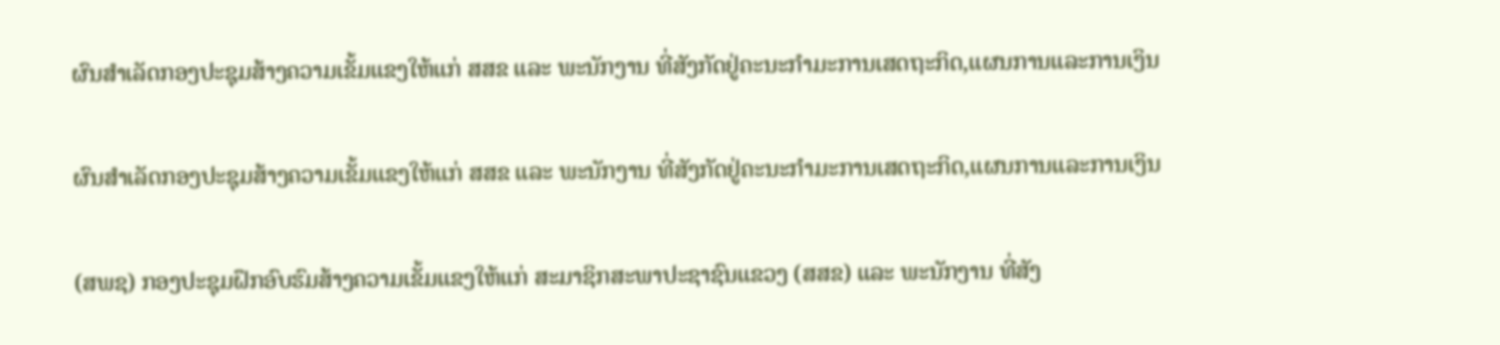ຜົນສຳເລັດກອງປະຊຸມສ້າງຄວາມເຂັ້ມແຂງໃຫ້ແກ່ ສສຂ ແລະ ພະນັກງານ ທີ່ສັງກັດຢູ່ຄະນະກຳມະການເສດຖະກິດ,ແຜນການແລະການເງິນ

ຜົນສຳເລັດກອງປະຊຸມສ້າງຄວາມເຂັ້ມແຂງໃຫ້ແກ່ ສສຂ ແລະ ພະນັກງານ ທີ່ສັງກັດຢູ່ຄະນະກຳມະການເສດຖະກິດ,ແຜນການແລະການເງິນ

(ສພຊ) ກອງປະຊຸມຝຶກອົບຮົມສ້າງຄວາມເຂັ້ມແຂງໃຫ້ແກ່ ສະມາຊິກສະພາປະຊາຊົນແຂວງ (ສສຂ) ແລະ ພະນັກງານ ທີ່ສັງ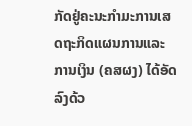ກັດຢູ່ຄະນະກຳມະການເສດຖະກິດແຜນການແລະການເງິນ (ຄສຜງ) ໄດ້ອັດລົງດ້ວ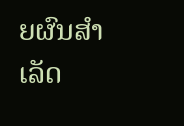ຍຜົນສຳເລັດ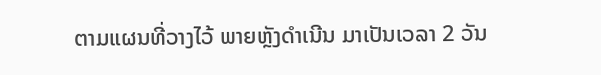ຕາມແຜນທີ່ວາງໄວ້ ພາຍຫຼັງດຳເນີນ ມາເປັນເວລາ 2 ວັນ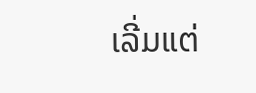ເລີ່ມແຕ່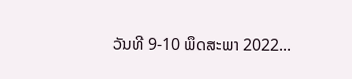ວັນທີ 9-10 ພຶດສະພາ 2022...